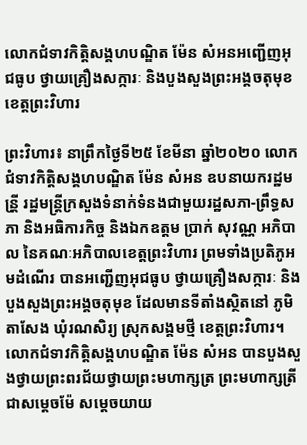លោកជំទាវកិត្តិសង្គហបណ្ឌិត ម៉ែន សំអនអញ្ជើញអុជធូប ថ្វាយគ្រឿងសក្ការៈ និងបួងសួងព្រះអង្គចតុមុខ ខេត្តព្រះវិហារ

ព្រះវិហារ៖ នាព្រឹកថ្ងៃទី២៥ ខែមីនា ឆ្នាំ២០២០ លោកជំទាវកិត្តិសង្គហបណ្ឌិត ម៉ែន សំអន ឧបនាយករដ្ឋមន្រី្ត រដ្ឋមន្រ្តីក្រសួងទំនាក់ទំនងជាមួយរដ្ឋសភា-ព្រឹទ្ធសភា និងអធិការកិច្ច និងឯកឧត្តម ប្រាក់ សុវណ្ណ អភិបាល នៃគណៈអភិបាលខេត្តព្រះវិហារ ព្រមទាំងប្រតិភូអមដំណើរ បានអញ្ជើញអុជធូប ថ្វាយគ្រឿងសក្ការៈ និងបួងសួងព្រះអង្គចតុមុខ ដែលមានទីតាំងស្ថិតនៅ ភូមិតាសែង ឃុំរណសិរ្យ ស្រុកសង្គមថ្មី ខេត្តព្រះវិហារ។
លោកជំទាវកិត្តិសង្គហបណ្ឌិត ម៉ែន សំអន បានបួងសួងថ្វាយព្រះពរជ័យថ្វាយព្រះមហាក្សត្រ ព្រះមហាក្សត្រី ជាសម្តេចម៉ែ សម្តេចយាយ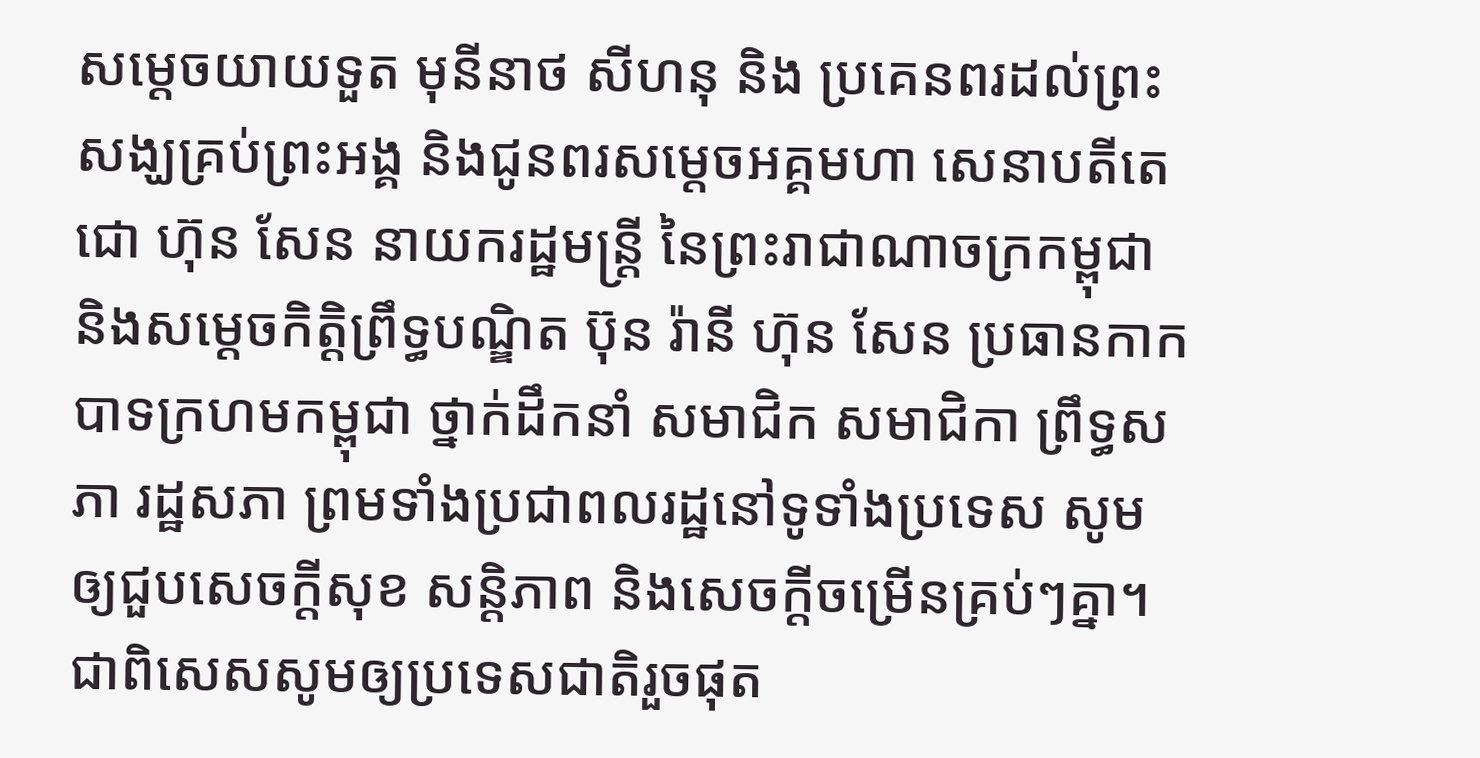សម្តេចយាយទួត មុនីនាថ សីហនុ និង ប្រគេនពរដល់ព្រះសង្ឃគ្រប់ព្រះអង្គ និងជូនពរសម្តេចអគ្គមហា សេនាបតីតេជោ ហ៊ុន សែន នាយករដ្ឋមន្រ្តី នៃព្រះរាជាណាចក្រកម្ពុជា និងសម្តេចកិត្តិព្រឹទ្ធបណ្ឌិត ប៊ុន រ៉ានី ហ៊ុន សែន ប្រធានកាកបាទក្រហមកម្ពុជា ថ្នាក់ដឹកនាំ សមាជិក សមាជិកា ព្រឹទ្ធសភា រដ្ឋសភា ព្រមទាំងប្រជាពលរដ្ឋនៅទូទាំងប្រទេស សូមឲ្យជួបសេចក្តីសុខ សន្តិភាព និងសេចក្តីចម្រើនគ្រប់ៗគ្នា។ ជាពិសេសសូមឲ្យប្រទេសជាតិរួចផុត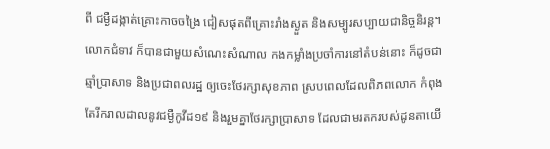ពី ជម្ងឺដង្កាត់គ្រោះកាចចង្រៃ ជៀសផុតពីគ្រោះរាំងស្ងួត និងសម្បូរសប្បាយជានិច្ចនិរន្ត។
លោកជំទាវ ក៏បានជាមួយសំណេះសំណាល កងកម្លាំងប្រចាំការនៅតំបន់នោះ ក៏ដូចជាឆ្មាំប្រាសាទ និងប្រជាពលរដ្ឋ ឲ្យចេះថែរក្សាសុខភាព ស្របពេលដែលពិភពលោក កំពុងតែរីករាលដាលនូវជម្ងឺកូវីដ១៩ និងរួមគ្នាថែរក្សាប្រាសាទ ដែលជាមរតករបស់ដូនតាយើ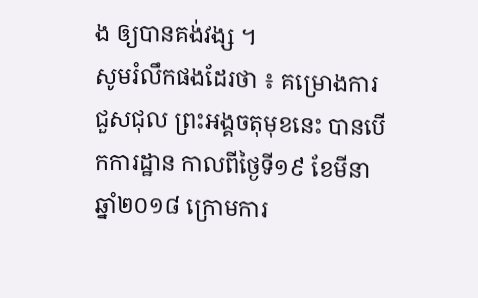ង ឲ្យបានគង់វង្ស ។
សូមរំលឹកផងដែរថា ៖ គម្រោងការជួសជុល ព្រះអង្គចតុមុខនេះ បានបើកការដ្ឋាន កាលពីថ្ងៃទី១៩ ខែមីនា ឆ្នាំ២០១៨ ក្រោមការ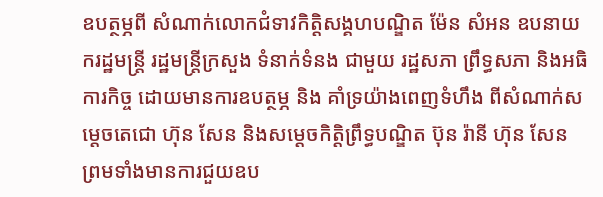ឧបត្ថម្ភពី សំណាក់លោកជំទាវកិត្តិសង្គហបណ្ឌិត ម៉ែន សំអន ឧបនាយករដ្ឋមន្ត្រី រដ្ឋមន្ត្រីក្រសួង ទំនាក់ទំនង ជាមួយ រដ្ឋសភា ព្រឹទ្ធសភា និងអធិការកិច្ច ដោយមានការឧបត្ថម្ភ និង គាំទ្រយ៉ាងពេញទំហឹង ពីសំណាក់សម្តេចតេជោ ហ៊ុន សែន និងសម្តេចកិត្តិព្រឹទ្ធបណ្ឌិត ប៊ុន រ៉ានី ហ៊ុន សែន ព្រមទាំងមានការជួយឧប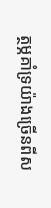ត្ថម្ភគាំទ្រយ៉ាងច្រើនពីស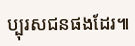ប្បុរសជនផងដែរ៕